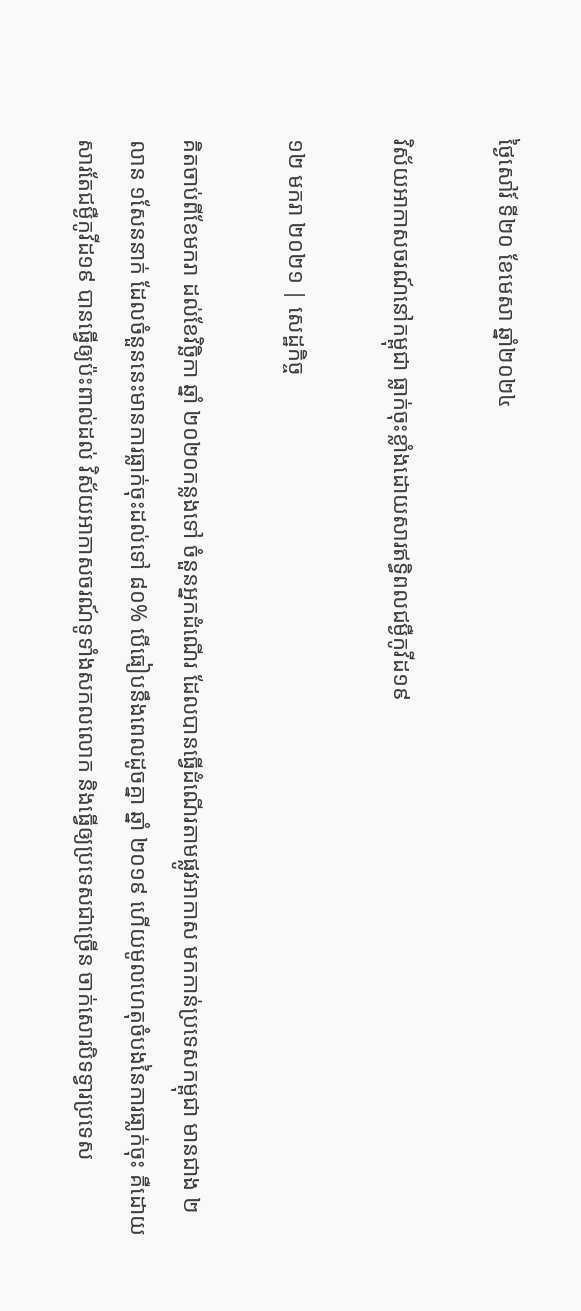ថ្ងៃសៅរ៍ ទី២០ ខែមេសា ឆ្នាំ២០២៤

វិស័យអាកាសចរណ៍នៅកម្ពុជា ធ្លាក់ចុះខ្លាំងដោយសារឥទ្ធិពលជម្ងឺកូវីដ១៩

១២ មករា ២០២១ | សេដ្ឋកិច្ច

គិតចាប់ពីខែមករា ដល់ខែវិច្ឆិកា ឆ្នាំ ២០២០កន្លងទៅ ចំនួនអ្នកដំណើរ ដែលបានធ្វើដំណើរតាមផ្លូវអាកាស មកកាន់ប្រទេសកម្ពុជា មានជាង ២លាន ១សែននាក់ ដែលចំនួននេះមានការធ្លាក់ចុះដល់ទៅ ៨០% បើធៀបនឹងពេលដូចគ្នា ឆ្នាំ ២០១៩ ហើយមូលហេតុចំបងនៃការធា្លក់ចុះ គឺដោយសារតែជម្ងឺកូវីដ១៩ បានធ្វើឲ្យប៉ះពាល់ដល់ វិស័យអាកាសចរណ៍ទូទាំងសកលលោក និងធ្វើឲ្យប្រទេសជាច្រើន ចាក់សោរបិទទ្វារប្រទេស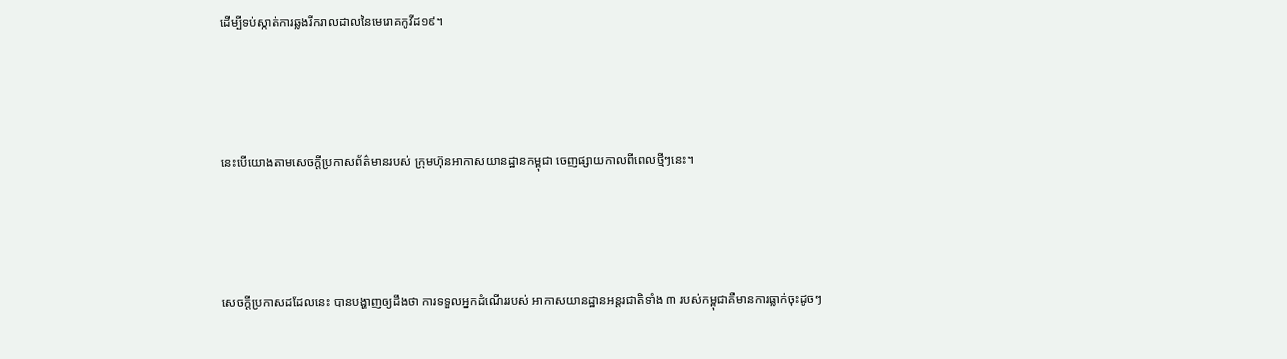ដើម្បីទប់ស្កាត់ការឆ្លងរីករាលដាលនៃមេរោគកូវីដ១៩។





នេះបើយោងតាមសេចក្តីប្រកាសព័ត៌មានរបស់ ក្រុមហ៊ុនអាកាសយានដ្ឋានកម្ពុជា ចេញផ្សាយកាលពីពេលថ្មីៗនេះ។





សេចក្តីប្រកាសដដែលនេះ បានបង្ហាញឲ្យដឹងថា ការទទួលអ្នកដំណើររបស់ អាកាសយានដ្ឋានអន្តរជាតិទាំង ៣ របស់កម្ពុជាគឺមានការធ្លាក់ចុះដូចៗ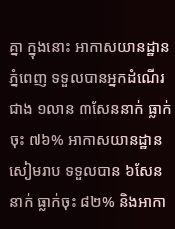គ្នា ក្នុងនោះ អាកាសយានដ្ឋានភ្នំពេញ ទទួលបានអ្នកដំណើរជាង ១លាន ៣សែននាក់ ធ្លាក់ចុះ ៧៦% អាកាសយានដ្ឋានសៀមរាប ទទួលបាន ៦សែននាក់ ធ្លាក់ចុះ ៨២% និងអាកា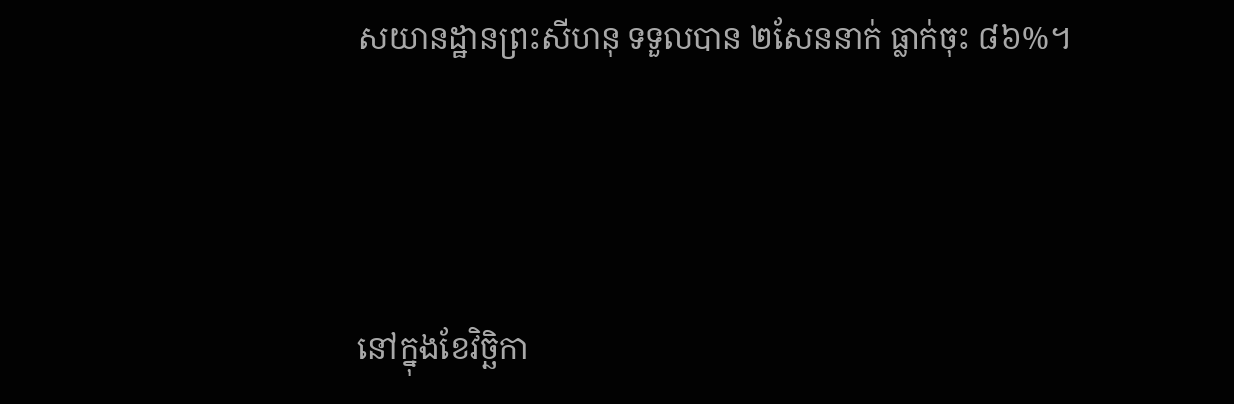សយានដ្ឋានព្រះសីហនុ ទទួលបាន ២សែននាក់ ធ្លាក់ចុះ ៨៦%។




នៅក្នុងខែវិច្ឆិកា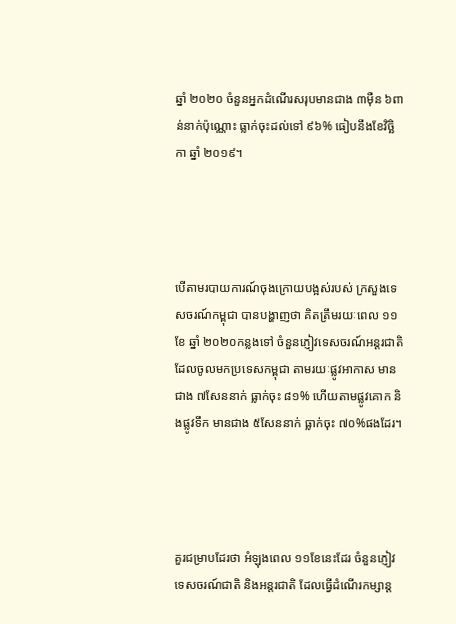ឆ្នាំ ២០២០ ចំនួនអ្នកដំណើរសរុបមានជាង ៣ម៉ឺន ៦ពាន់នាក់ប៉ុណ្ណោះ ធ្លាក់ចុះដល់ទៅ ៩៦% ធៀបនឹងខែវិច្ឆិកា ឆ្នាំ ២០១៩។




បើតាមរបាយការណ៍ចុងក្រោយបង្អស់របស់ ក្រសួងទេសចរណ៍កម្ពុជា បានបង្ហាញថា គិតត្រឹមរយៈពេល ១១ខែ ឆ្នាំ ២០២០កន្លងទៅ ចំនួនភ្ញៀវទេសចរណ៍អន្តរជាតិ ដែលចូលមកប្រទេសកម្ពុជា តាមរយៈផ្លូវអាកាស មានជាង ៧សែននាក់ ធ្លាក់ចុះ ៨១% ហើយតាមផ្លូវគោក និងផ្លូវទឹក មានជាង ៥សែននាក់ ធ្លាក់ចុះ ៧០%ផងដែរ។




គួរជម្រាបដែរថា អំឡុងពេល ១១ខែនេះដែរ ចំនួនភ្ញៀវទេសចរណ៍ជាតិ និងអន្តរជាតិ ដែលធ្វើដំណើរកម្សាន្ត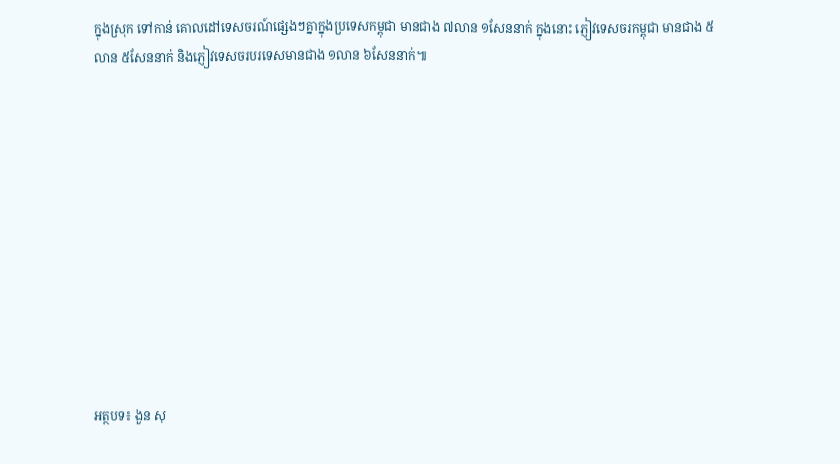ក្នុងស្រុក ទៅកាន់ គោលដៅទេសចរណ៍ផ្សេងៗគ្នាក្នុងប្រទេសកម្ពុជា មានជាង ៧លាន ១សែននាក់ ក្នុងនោះ ភ្ញៀវទេសចរកម្ពុជា មានជាង ៥លាន ៥សែននាក់ និងភ្ញៀវទេសចរបរទេសមានជាង ១លាន ៦សែននាក់៕











អត្ថបទ៖ ងួន សុ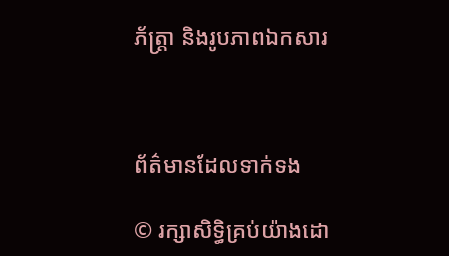ភ័ត្រ្តា និងរូបភាពឯកសារ



ព័ត៌មានដែលទាក់ទង

© រក្សាសិទ្ធិគ្រប់យ៉ាងដោ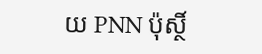យ PNN ប៉ុស្ថិ៍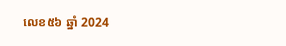លេខ៥៦ ឆ្នាំ 2024